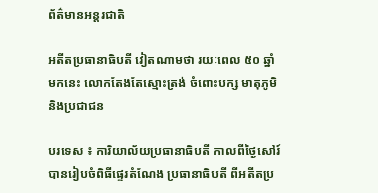ព័ត៌មានអន្តរជាតិ

អតីតប្រធានាធិបតី វៀតណាមថា រយៈពេល ៥០ ឆ្នាំមកនេះ លោកតែងតែស្មោះត្រង់ ចំពោះបក្ស មាតុភូមិ និងប្រជាជន

បរទេស ៖ ការិយាល័យប្រធានាធិបតី កាលពីថ្ងៃសៅរ៍ បានរៀបចំពិធីផ្ទេរតំណែង ប្រធានាធិបតី ពីអតីតប្រ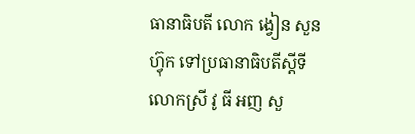ធានាធិបតី លោក ង្វៀន សួនហ្វ៊ុក ទៅប្រធានាធិបតីស្តីទី លោកស្រី វូ ធី អញ សួ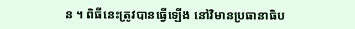ន ។ ពិធីនេះត្រូវបានធ្វើឡើង នៅវិមានប្រធានាធិប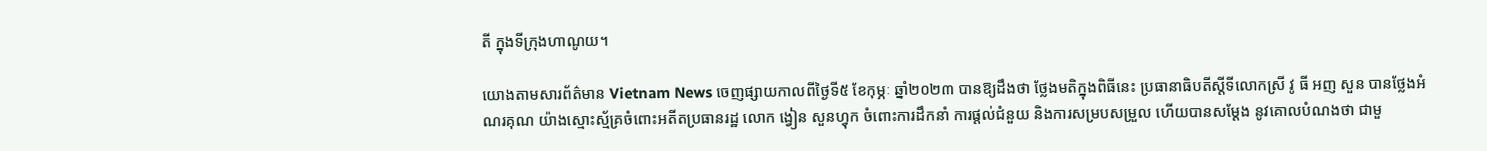តី ក្នុងទីក្រុងហាណូយ។

យោងតាមសារព័ត៌មាន Vietnam News ចេញផ្សាយកាលពីថ្ងៃទី៥ ខែកុម្ភៈ ឆ្នាំ២០២៣ បានឱ្យដឹងថា ថ្លែងមតិក្នុងពិធីនេះ ប្រធានាធិបតីស្តីទីលោកស្រី វូ ធី អញ សួន បានថ្លែងអំណរគុណ យ៉ាងស្មោះស្ម័គ្រចំពោះអតីតប្រធានរដ្ឋ លោក ង្វៀន សួនហ្វុក ចំពោះការដឹកនាំ ការផ្តល់ជំនួយ និងការសម្របសម្រួល ហើយបានសម្តែង នូវគោលបំណងថា ជាមួ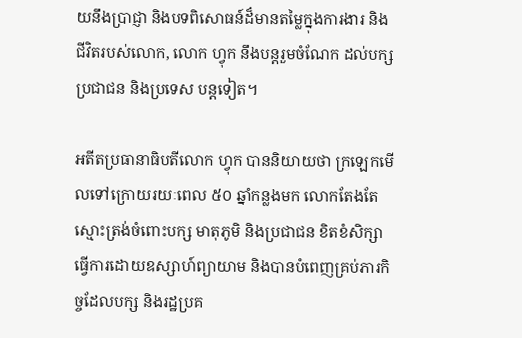យនឹងប្រាជ្ញា និងបទពិសោធន៍ដ៏មានតម្លៃក្នុងការងារ និងជីវិតរបស់លោក, លោក ហ្វុក នឹងបន្តរួមចំណែក ដល់បក្ស ប្រជាជន និងប្រទេស បន្តទៀត។

អតីតប្រធានាធិបតីលោក ហ្វុក បាននិយាយថា ក្រឡេកមើលទៅក្រោយរយៈពេល ៥០ ឆ្នាំកន្លងមក លោកតែងតែស្មោះត្រង់ចំពោះបក្ស មាតុភូមិ និងប្រជាជន ខិតខំសិក្សា ធ្វើការដោយឧស្សាហ៍ព្យាយាម និងបានបំពេញគ្រប់ភារកិច្ចដែលបក្ស និងរដ្ឋប្រគ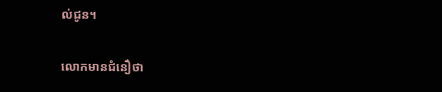ល់ជូន។

លោកមានជំនឿថា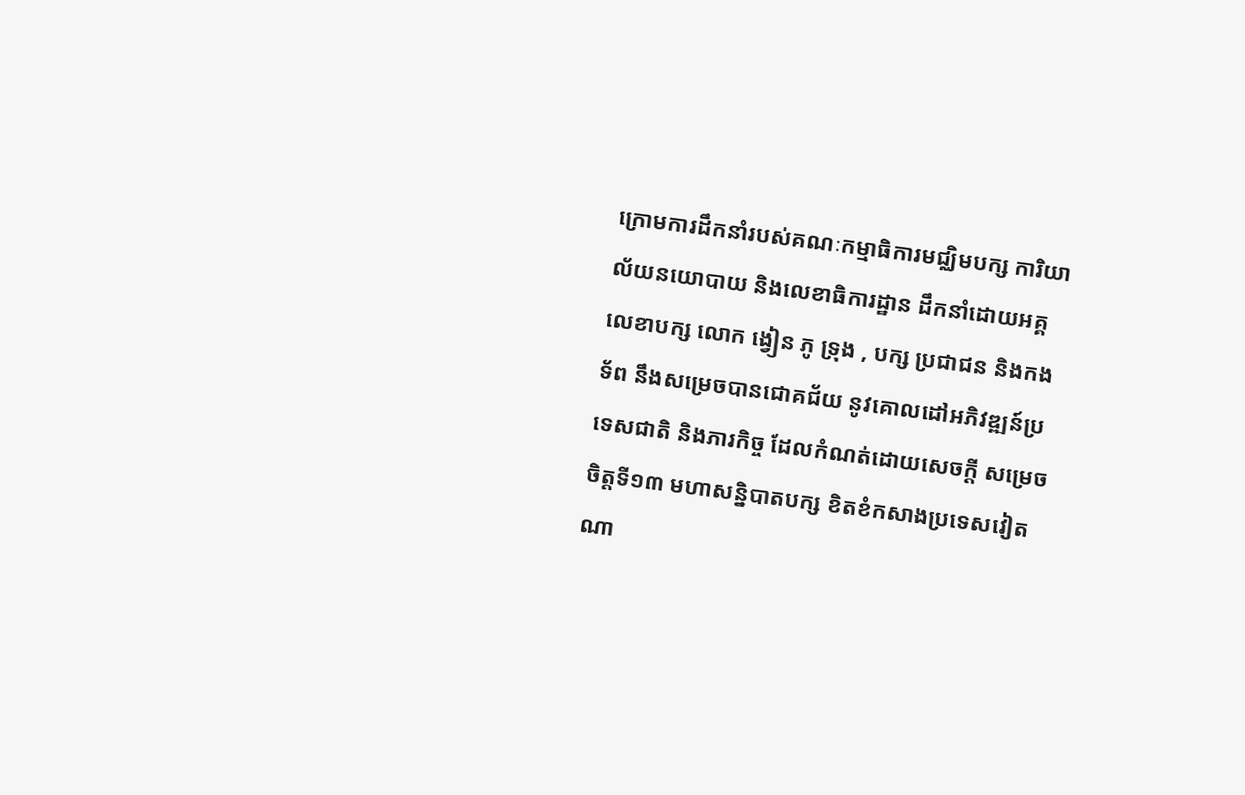ក្រោមការដឹកនាំរបស់គណៈកម្មាធិការមជ្ឈិមបក្ស ការិយាល័យនយោបាយ និងលេខាធិការដ្ឋាន ដឹកនាំដោយអគ្គលេខាបក្ស លោក ង្វៀន ភូ ទ្រុង , បក្ស ប្រជាជន និងកងទ័ព នឹងសម្រេចបានជោគជ័យ នូវគោលដៅអភិវឌ្ឍន៍ប្រទេសជាតិ និងភារកិច្ច ដែលកំណត់ដោយសេចក្តី សម្រេចចិត្តទី១៣ មហាសន្និបាតបក្ស ខិតខំកសាងប្រទេសវៀតណា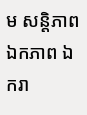ម សន្តិភាព ឯកភាព ឯករា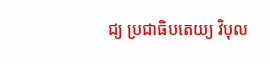ជ្យ ប្រជាធិបតេយ្យ វិបុល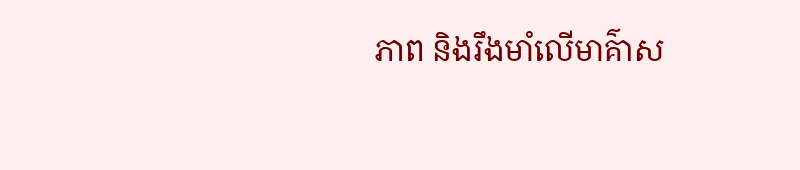ភាព និងរឹងមាំលើមាគ៌ាស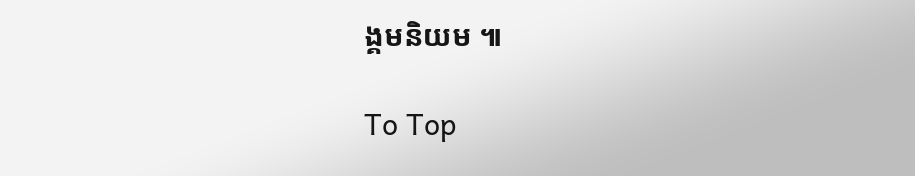ង្គមនិយម ៕

To Top